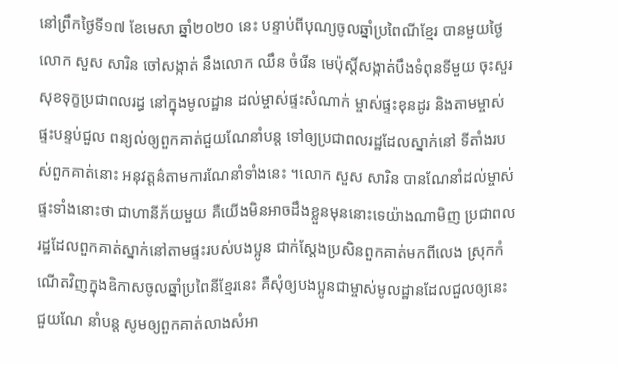នៅព្រឹកថ្ងៃទី១៧ ខែមេសា ឆ្នាំ២០២០ នេះ បន្ទាប់ពីបុណ្យចូលឆ្នាំប្រពៃណីខ្មែរ បានមួយថ្ងៃ លោក សួស សារិន ចៅសង្កាត់ នឹងលោក ឈឹន ចំរើន មេប៉ុស្តិ៍សង្កាត់បឹងទំពុនទីមួយ ចុះសួរសុខទុក្ខប្រជាពលរដ្ធ នៅក្នុងមូលដ្ឋាន ដល់ម្ចាស់ផ្ទះសំណាក់ ម្ចាស់ផ្ទះខុនដូរ និងតាមម្ចាស់ផ្ទះបន្ទប់ជួល ពន្យល់ឲ្យពួកគាត់ជួយណែនាំបន្ត ទៅឲ្យប្រជាពលរដ្ឋដែលស្នាក់នៅ ទីតាំងរបស់ពួកគាត់នោះ អនុវត្តន៌តាមការណែនាំទាំងនេះ ។លោក សួស សារិន បានណែនាំដល់ម្ចាស់ផ្ទះទាំងនោះថា ជាហានីភ័យមួយ គឺយើងមិនអាចដឹងខ្លួនមុននោះទេយ៉ាងណាមិញ ប្រជាពលរដ្ឋដែលពួកគាត់ស្នាក់នៅតាមផ្ទះរបស់បងប្អូន ជាក់ស្តែងប្រសិនពួកគាត់មកពីលេង ស្រុកកំណើតវិញក្នុងឧិកាសចូលឆ្នាំប្រពៃនីខ្មែរនេះ គឺសុំឲ្យបងប្អូនជាម្ចាស់មូលដ្ឋានដែលជួលឲ្យនេះ ជួយណែ នាំបន្ត សូមឲ្យពួកគាត់លាងសំអា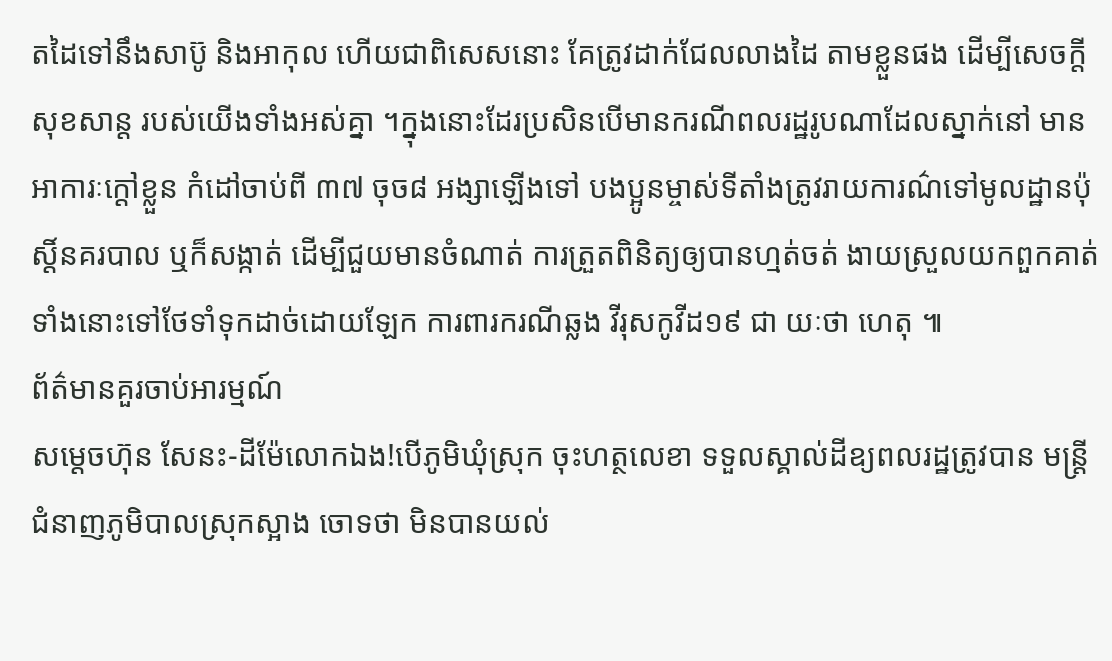តដៃទៅនឹងសាប៊ូ និងអាកុល ហើយជាពិសេសនោះ គែត្រូវដាក់ជែលលាងដៃ តាមខ្លួនផង ដើម្បីសេចក្តីសុខសាន្ត របស់យើងទាំងអស់គ្នា ។ក្នុងនោះដែរប្រសិនបើមានករណីពលរដ្ឋរូបណាដែលស្នាក់នៅ មានអាការៈក្តៅខ្លួន កំដៅចាប់ពី ៣៧ ចុច៨ អង្សាឡើងទៅ បងប្អូនម្ចាស់ទីតាំងត្រូវរាយការណ៌ទៅមូលដ្ឋានប៉ុស្តិ៍នគរបាល ឬក៏សង្កាត់ ដើម្បីជួយមានចំណាត់ ការត្រួតពិនិត្យឲ្យបានហ្មត់ចត់ ងាយស្រួលយកពួកគាត់ទាំងនោះទៅថែទាំទុកដាច់ដោយឡែក ការពារករណីឆ្លង វីរុសកូវីដ១៩ ជា យៈថា ហេតុ ៕
ព័ត៌មានគួរចាប់អារម្មណ៍
សម្តេចហ៊ុន សែនះ-ដីម៉ែលោកឯង!បើភូមិឃុំស្រុក ចុះហត្ថលេខា ទទួលស្គាល់ដីឧ្យពលរដ្ឋត្រូវបាន មន្រ្តីជំនាញភូមិបាលស្រុកស្អាង ចោទថា មិនបានយល់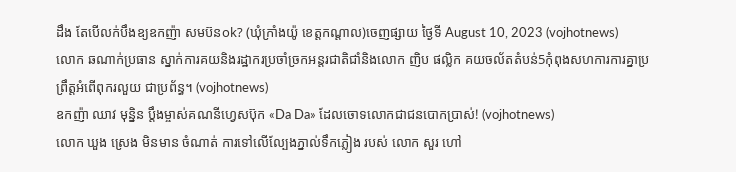ដឹង តែបើលក់បឹងឧ្យឧកញ៉ា សមប៊នok? (ឃុំក្រាំងយ៉ូ ខេត្តកណ្តាល)ចេញផ្សាយ ថ្ងៃទី August 10, 2023 (vojhotnews)
លោក ឆណាក់ប្រធាន ស្នាក់ការគយនិងរដ្ឋាករប្រចាំច្រកអន្តរជាតិជាំនិងលោក ញិប ផល្លិក គយចល័តតំបន់5កុំពុងសហការការគ្នាប្រព្រឹត្តអំពើពុករលួយ ជាប្រព័ន្ធ។ (vojhotnews)
ឧកញ៉ា ឈាវ មុន្និន ប្តឹងម្ចាស់គណនីហ្វេសប៊ុក «Da Da» ដែលចោទលោកជាជនបោកប្រាស់! (vojhotnews)
លោក ឃួង ស្រេង មិនមាន ចំណាត់ ការទៅលើល្បែងភ្នាល់ទឹកភ្លៀង របស់ លោក សួរ ហៅ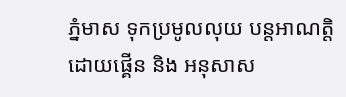ភ្នំមាស ទុកប្រមូលលុយ បន្តអាណត្តិដោយផ្គេីន និង អនុសាស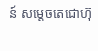ន៍ សម្តេចតេជោហ៊ុ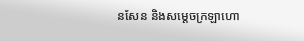នសែន និងសម្តេចក្រឡាហោ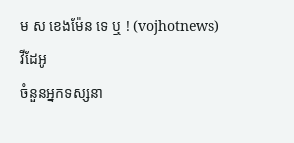ម ស ខេងម៉ែន ទេ ឬ ! (vojhotnews)
វីដែអូ
ចំនួនអ្នកទស្សនា